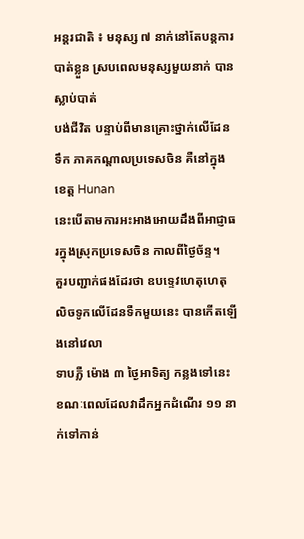អន្តរជាតិ ៖ មនុស្ស ៧ នាក់នៅតែបន្តការបាត់ខ្លួន ស្របពេលមនុស្សមួយនាក់ បានស្លាប់បាត់
បង់ជីវិត បន្ទាប់ពីមានគ្រោះថ្នាក់លើដែនទឹក ភាគកណ្តាលប្រទេសចិន គឺនៅក្នុងខេត្ត Hunan
នេះបើតាមការអះអាងអោយដឹងពីអាជ្ញាធរក្នុងស្រុកប្រទេសចិន កាលពីថ្ងៃច័ន្ទ។
គួរបញ្ជាក់ផងដែរថា ឧបទ្ទេវហេតុហេតុលិចទូកលើដែនទឺកមួយនេះ បានកើតឡើងនៅវេលា
ទាបភ្លឺ ម៉ោង ៣ ថ្ងៃអាទិត្យ កន្លងទៅនេះ ខណៈពេលដែលវាដឹកអ្នកដំណើរ ១១ នាក់ទៅកាន់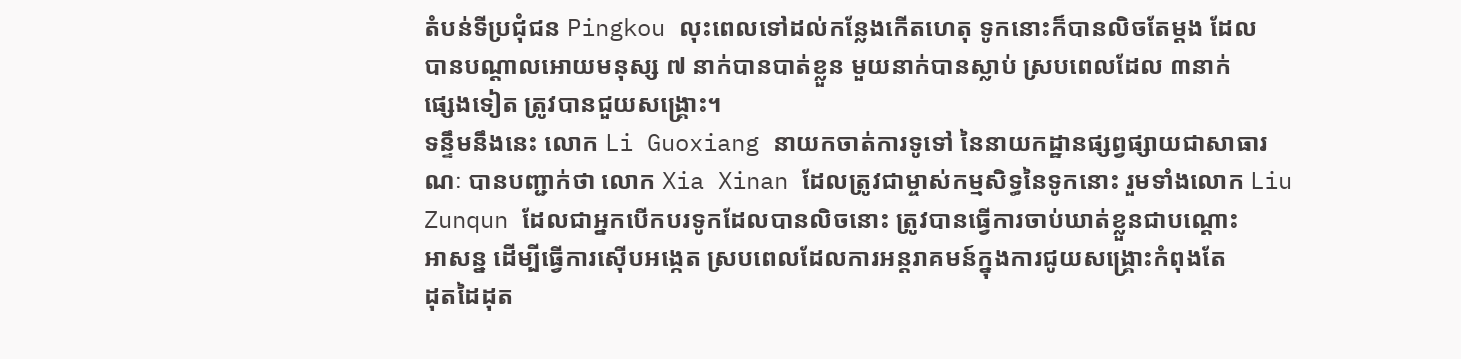តំបន់ទីប្រជុំជន Pingkou លុះពេលទៅដល់កន្លែងកើតហេតុ ទូកនោះក៏បានលិចតែម្តង ដែល
បានបណ្តាលអោយមនុស្ស ៧ នាក់បានបាត់ខ្លួន មួយនាក់បានស្លាប់ ស្របពេលដែល ៣នាក់
ផ្សេងទៀត ត្រូវបានជួយសង្គ្រោះ។
ទន្ទឹមនឹងនេះ លោក Li Guoxiang នាយកចាត់ការទូទៅ នៃនាយកដ្ឋានផ្សព្វផ្សាយជាសាធារ
ណៈ បានបញ្ជាក់ថា លោក Xia Xinan ដែលត្រូវជាម្ចាស់កម្មសិទ្ធនៃទូកនោះ រួមទាំងលោក Liu
Zunqun ដែលជាអ្នកបើកបរទូកដែលបានលិចនោះ ត្រូវបានធ្វើការចាប់ឃាត់ខ្លួនជាបណ្តោះ
អាសន្ន ដើម្បីធ្វើការស៊ើបអង្កេត ស្របពេលដែលការអន្តរាគមន៍ក្នុងការជូយសង្គ្រោះកំពុងតែ
ដុតដៃដុត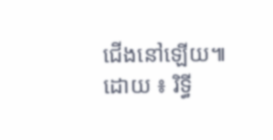ជើងនៅឡើយ៕
ដោយ ៖ រិទ្ធី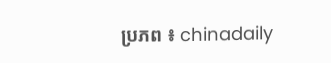ប្រភព ៖ chinadaily